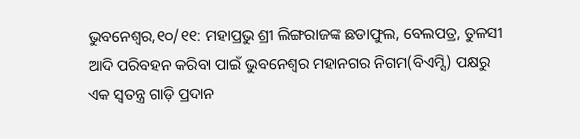ଭୁବନେଶ୍ୱର,୧୦/୧୧: ମହାପ୍ରଭୁ ଶ୍ରୀ ଲିଙ୍ଗରାଜଙ୍କ ଛଡାଫୁଲ, ବେଲପତ୍ର, ତୁଳସୀ ଆଦି ପରିବହନ କରିବା ପାଇଁ ଭୁବନେଶ୍ୱର ମହାନଗର ନିଗମ(ବିଏମ୍ସି) ପକ୍ଷରୁ ଏକ ସ୍ୱତନ୍ତ୍ର ଗାଡ଼ି ପ୍ରଦାନ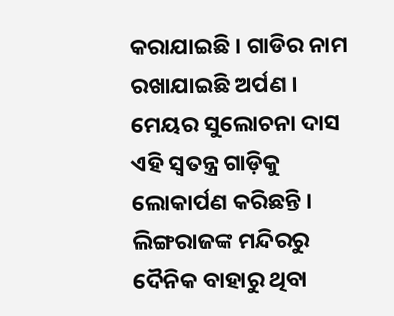କରାଯାଇଛି । ଗାଡିର ନାମ ରଖାଯାଇଛି ଅର୍ପଣ । ମେୟର ସୁଲୋଚନା ଦାସ ଏହି ସ୍ୱତନ୍ତ୍ର ଗାଡ଼ିକୁ ଲୋକାର୍ପଣ କରିଛନ୍ତି ।
ଲିଙ୍ଗରାଜଙ୍କ ମନ୍ଦିରରୁ ଦୈନିକ ବାହାରୁ ଥିବା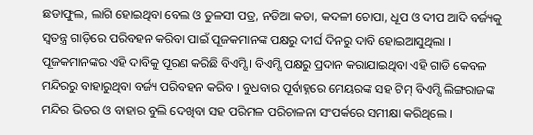ଛଡାଫୁଲ, ଲାଗି ହୋଇଥିବା ବେଲ ଓ ତୁଳସୀ ପତ୍ର, ନଡିଆ କତା, କଦଳୀ ଚୋପା, ଧୂପ ଓ ଦୀପ ଆଦି ବର୍ଜ୍ୟକୁ ସ୍ୱତନ୍ତ୍ର ଗାଡ଼ିରେ ପରିବହନ କରିବା ପାଇଁ ପୂଜକମାନଙ୍କ ପକ୍ଷରୁ ଦୀର୍ଘ ଦିନରୁ ଦାବି ହୋଇଆସୁଥିଲା । ପୂଜକମାନଙ୍କର ଏହି ଦାବିକୁ ପୂରଣ କରିଛି ବିଏମ୍ସି । ବିଏମ୍ସି ପକ୍ଷରୁ ପ୍ରଦାନ କରାଯାଇଥିବା ଏହି ଗାଡି କେବଳ ମନ୍ଦିରରୁ ବାହାରୁଥିବା ବର୍ଜ୍ୟ ପରିବହନ କରିବ । ବୁଧବାର ପୂର୍ବାହ୍ନରେ ମେୟରଙ୍କ ସହ ଟିମ୍ ବିଏମ୍ସି ଲିଙ୍ଗରାଜଙ୍କ ମନ୍ଦିର ଭିତର ଓ ବାହାର ବୁଲି ଦେଖିବା ସହ ପରିମଳ ପରିଚାଳନା ସଂପର୍କରେ ସମୀକ୍ଷା କରିଥିଲେ ।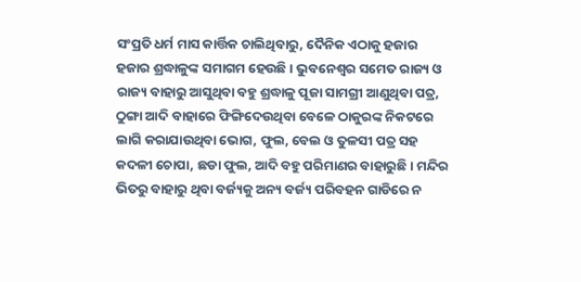ସଂପ୍ରତି ଧର୍ମ ମାସ କାର୍ତ୍ତିକ ଚାଲିଥିବାରୁ, ଦୈନିକ ଏଠାକୁ ହଜାର ହଜାର ଶ୍ରଦ୍ଧାଳୁଙ୍କ ସମାଗମ ହେଉଛି । ଭୁବନେଶ୍ୱର ସମେତ ରାଜ୍ୟ ଓ ରାଜ୍ୟ ବାହାରୁ ଆସୁଥିବା ବହୁ ଶ୍ରଦ୍ଧାଳୁ ପୂଜା ସାମଗ୍ରୀ ଆଣୁଥିବା ପତ୍ର, ଠୁଙ୍ଗା ଆଦି ବାହାରେ ଫିଙ୍ଗିଦେଉଥିବା ବେଳେ ଠାକୁରଙ୍କ ନିକଟରେ ଲାଗି କରାଯାଉଥିବା ଭୋଗ, ଫୁଲ, ବେଲ ଓ ତୁଳସୀ ପତ୍ର ସହ କଦଳୀ ଚୋପା, ଛଡା ଫୁଲ, ଆଦି ବହୁ ପରିମାଣର ବାହାରୁଛି । ମନ୍ଦିର ଭିତରୁ ବାହାରୁ ଥିବା ବର୍ଜ୍ୟକୁ ଅନ୍ୟ ବର୍ଜ୍ୟ ପରିବହନ ଗାଡିରେ ନ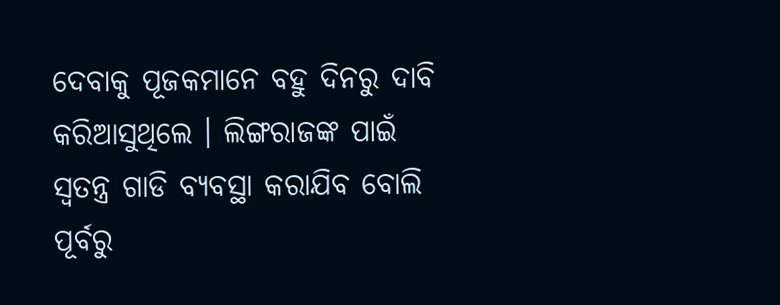ଦେବାକୁ ପୂଜକମାନେ ବହୁ ଦିନରୁ ଦାବି କରିଆସୁଥିଲେ । ଲିଙ୍ଗରାଜଙ୍କ ପାଇଁ ସ୍ୱତନ୍ତ୍ର ଗାଡି ବ୍ୟବସ୍ଥା କରାଯିବ ବୋଲି ପୂର୍ବରୁ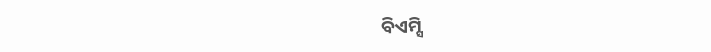ବିଏମ୍ସି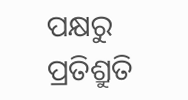ପକ୍ଷରୁ ପ୍ରତିଶ୍ରୁତି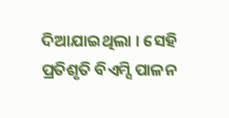ଦିଆଯାଇଥିଲା । ସେହି ପ୍ରତିଶୃତି ବିଏମ୍ସି ପାଳନ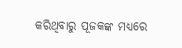କରିଥିବାରୁ ପୂଜକଙ୍କ ମଧ୍ୟରେ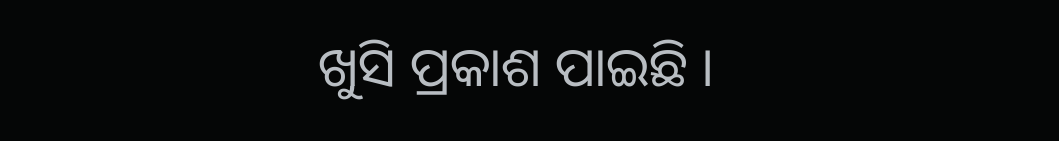ଖୁସି ପ୍ରକାଶ ପାଇଛି ।